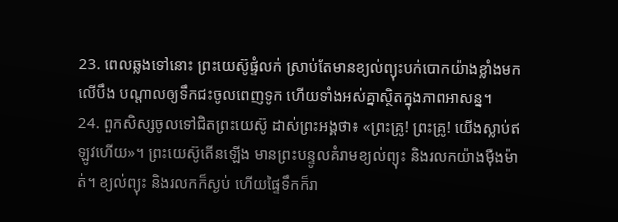23. ពេលឆ្លងទៅនោះ ព្រះយេស៊ូផ្ទំលក់ ស្រាប់តែមានខ្យល់ព្យុះបក់បោកយ៉ាងខ្លាំងមកលើបឹង បណ្ដាលឲ្យទឹកជះចូលពេញទូក ហើយទាំងអស់គ្នាស្ថិតក្នុងភាពអាសន្ន។
24. ពួកសិស្សចូលទៅជិតព្រះយេស៊ូ ដាស់ព្រះអង្គថា៖ «ព្រះគ្រូ! ព្រះគ្រូ! យើងស្លាប់ឥឡូវហើយ»។ ព្រះយេស៊ូតើនឡើង មានព្រះបន្ទូលគំរាមខ្យល់ព្យុះ និងរលកយ៉ាងម៉ឺងម៉ាត់។ ខ្យល់ព្យុះ និងរលកក៏ស្ងប់ ហើយផ្ទៃទឹកក៏រា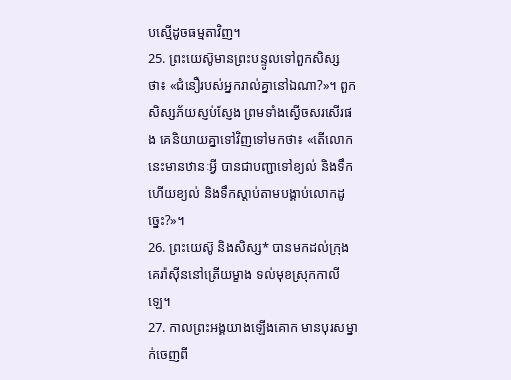បស្មើដូចធម្មតាវិញ។
25. ព្រះយេស៊ូមានព្រះបន្ទូលទៅពួកសិស្សថា៖ «ជំនឿរបស់អ្នករាល់គ្នានៅឯណា?»។ ពួកសិស្សភ័យស្ញប់ស្ញែង ព្រមទាំងស្ងើចសរសើរផង គេនិយាយគ្នាទៅវិញទៅមកថា៖ «តើលោកនេះមានឋានៈអ្វី បានជាបញ្ជាទៅខ្យល់ និងទឹក ហើយខ្យល់ និងទឹកស្ដាប់តាមបង្គាប់លោកដូច្នេះ?»។
26. ព្រះយេស៊ូ និងសិស្ស* បានមកដល់ក្រុងគេរ៉ាស៊ីននៅត្រើយម្ខាង ទល់មុខស្រុកកាលីឡេ។
27. កាលព្រះអង្គយាងឡើងគោក មានបុរសម្នាក់ចេញពី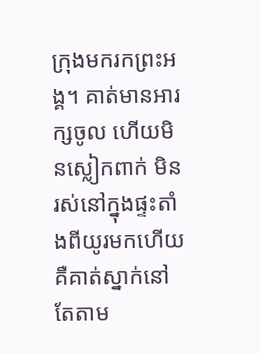ក្រុងមករកព្រះអង្គ។ គាត់មានអារក្សចូល ហើយមិនស្លៀកពាក់ មិនរស់នៅក្នុងផ្ទះតាំងពីយូរមកហើយ គឺគាត់ស្នាក់នៅតែតាម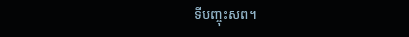ទីបញ្ចុះសព។